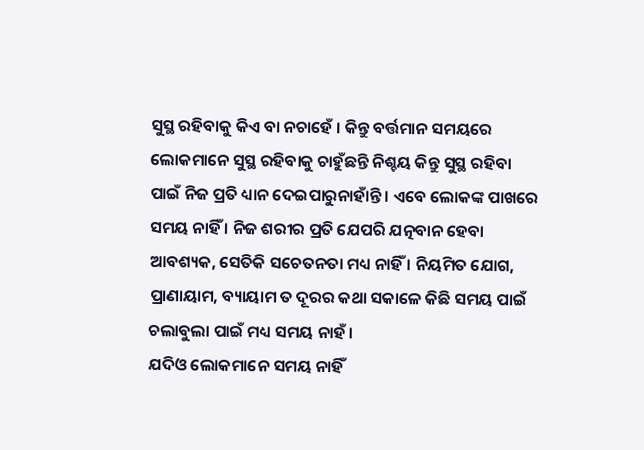ସୁସ୍ଥ ରହିବାକୁ କିଏ ବା ନଚାହେଁ । କିନ୍ତୁ ବର୍ତ୍ତମାନ ସମୟରେ ଲୋକମାନେ ସୁସ୍ଥ ରହିବାକୁ ଚାହୁଁଛନ୍ତି ନିଶ୍ଚୟ କିନ୍ତୁ ସୁସ୍ଥ ରହିବା ପାଇଁ ନିଜ ପ୍ରତି ଧ୍ୟାନ ଦେଇପାରୁନାହାଁନ୍ତି । ଏବେ ଲୋକଙ୍କ ପାଖରେ ସମୟ ନାହିଁ । ନିଜ ଶରୀର ପ୍ରତି ଯେପରି ଯତ୍ନବାନ ହେବା ଆବଶ୍ୟକ, ସେତିକି ସଚେତନତା ମଧ୍ୟ ନାହିଁ । ନିୟମିତ ଯୋଗ, ପ୍ରାଣାୟାମ, ବ୍ୟାୟାମ ତ ଦୂରର କଥା ସକାଳେ କିଛି ସମୟ ପାଇଁ ଚଲାବୁଲା ପାଇଁ ମଧ୍ୟ ସମୟ ନାହଁ ।
ଯଦିଓ ଲୋକମାନେ ସମୟ ନାହିଁ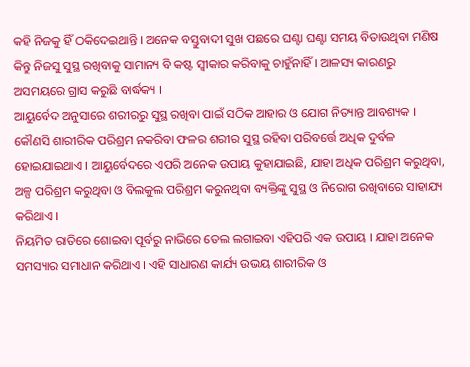କହି ନିଜକୁ ହିଁ ଠକିଦେଇଥାନ୍ତି । ଅନେକ ବସ୍ତୁବାଦୀ ସୁଖ ପଛରେ ଘଣ୍ଟା ଘଣ୍ଟା ସମୟ ବିତାଉଥିବା ମଣିଷ କିନ୍ତୁ ନିଜସୁ ସୁସ୍ଥ ରଖିବାକୁ ସାମାନ୍ୟ ବି କଷ୍ଟ ସ୍ୱୀକାର କରିବାକୁ ଚାହୁଁନାହିଁ । ଆଳସ୍ୟ କାରଣରୁ ଅସମୟରେ ଗ୍ରାସ କରୁଛି ବାର୍ଦ୍ଧକ୍ୟ ।
ଆୟୁର୍ବେଦ ଅନୁସାରେ ଶରୀରରୁ ସୁସ୍ଥ ରଖିବା ପାଇଁ ସଠିକ ଆହାର ଓ ଯୋଗ ନିତ୍ୟାନ୍ତ ଆବଶ୍ୟକ । କୌଣସି ଶାରୀରିକ ପରିଶ୍ରମ ନକରିବା ଫଳର ଶରୀର ସୁସ୍ଥ ରହିବା ପରିବର୍ତ୍ତେ ଅଧିକ ଦୁର୍ବଳ ହୋଇଯାଇଥାଏ । ଆୟୁର୍ବେଦରେ ଏପରି ଅନେକ ଉପାୟ କୁହାଯାଇଛି, ଯାହା ଅଧିକ ପରିଶ୍ରମ କରୁଥିବା, ଅଳ୍ପ ପରିଶ୍ରମ କରୁଥିବା ଓ ବିଲକୁଲ ପରିଶ୍ରମ କରୁନଥିବା ବ୍ୟକ୍ତିଙ୍କୁ ସୁସ୍ଥ ଓ ନିରୋଗ ରଖିବାରେ ସାହାଯ୍ୟ କରିଥାଏ ।
ନିୟମିତ ରାତିରେ ଶୋଇବା ପୂର୍ବରୁ ନାଭିରେ ତେଲ ଲଗାଇବା ଏହିପରି ଏକ ଉପାୟ । ଯାହା ଅନେକ ସମସ୍ୟାର ସମାଧାନ କରିଥାଏ । ଏହି ସାଧାରଣ କାର୍ଯ୍ୟ ଉଭୟ ଶାରୀରିକ ଓ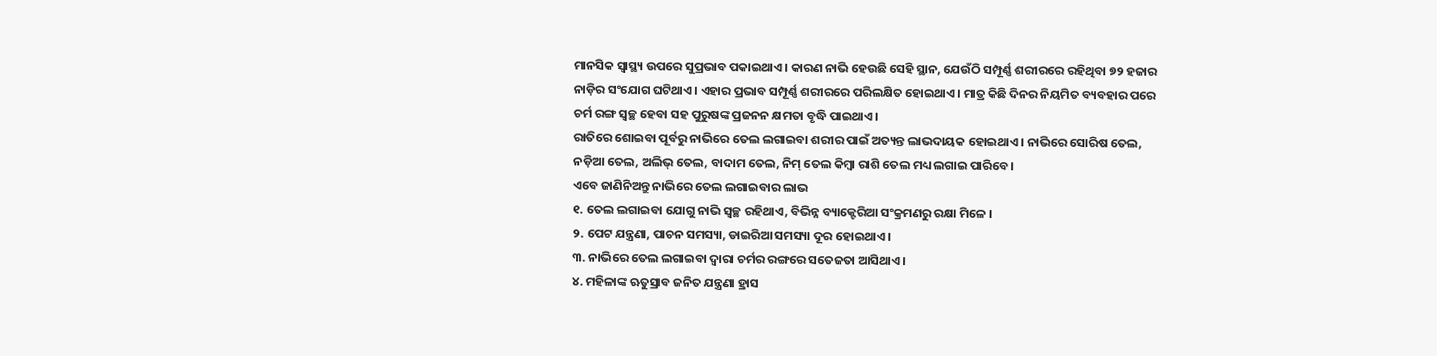ମାନସିକ ସ୍ୱାସ୍ଥ୍ୟ ଉପରେ ସୁପ୍ରଭାବ ପକାଇଥାଏ । କାରଣ ନାଭି ହେଉଛି ସେହି ସ୍ଥାନ, ଯେଉଁଠି ସମ୍ପୂର୍ଣ୍ଣ ଶରୀରରେ ରହିଥିବା ୭୨ ହଜାର ନାଡ଼ିର ସଂଯୋଗ ଘଟିଥାଏ । ଏହାର ପ୍ରଭାବ ସମ୍ପୂର୍ଣ୍ଣ ଶରୀରରେ ପରିଲକ୍ଷିତ ହୋଇଥାଏ । ମାତ୍ର କିଛି ଦିନର ନିୟମିତ ବ୍ୟବହାର ପରେ ଚର୍ମ ରଙ୍ଗ ସ୍ୱଚ୍ଛ ହେବା ସହ ପୁରୁଷଙ୍କ ପ୍ରଜନନ କ୍ଷମତା ବୃଦ୍ଧି ପାଇଥାଏ ।
ରାତିରେ ଶୋଇବା ପୂର୍ବରୁ ନାଭିରେ ତେଲ ଲଗାଇବା ଶରୀର ପାଇଁ ଅତ୍ୟନ୍ତ ଲାଭଦାୟକ ହୋଇଥାଏ । ନାଭିରେ ସୋରିଷ ତେଲ, ନଡ଼ିଆ ତେଲ, ଅଲିଭ୍ ତେଲ, ବାଦାମ ତେଲ, ନିମ୍ ତେଲ କିମ୍ବା ରାଶି ତେଲ ମଧ୍ୟ ଲଗାଇ ପାରିବେ ।
ଏବେ ଜାଣିନିଅନ୍ତୁ ନାଭିରେ ତେଲ ଲଗାଇବାର ଲାଭ
୧. ତେଲ ଲଗାଇବା ଯୋଗୁ ନାଭି ସ୍ୱଚ୍ଛ ରହିଥାଏ, ବିଭିନ୍ନ ବ୍ୟାକ୍ଟେରିଆ ସଂକ୍ରମଣରୁ ରକ୍ଷା ମିଳେ ।
୨. ପେଟ ଯନ୍ତ୍ରଣା, ପାଚନ ସମସ୍ୟା, ଡାଇରିଆ ସମସ୍ୟା ଦୂର ହୋଇଥାଏ ।
୩. ନାଭିରେ ତେଲ ଲଗାଇବା ଦ୍ୱାରା ଚର୍ମର ରଙ୍ଗରେ ସତେଜତା ଆସିଥାଏ ।
୪. ମହିଳାଙ୍କ ଋତୁସ୍ରାବ ଜନିତ ଯନ୍ତ୍ରଣା ହ୍ରାସ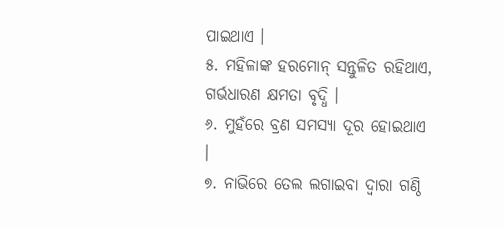ପାଇଥାଏ ।
୫. ମହିଳାଙ୍କ ହରମୋନ୍ ସନ୍ତୁଳିତ ରହିଥାଏ, ଗର୍ଭଧାରଣ କ୍ଷମତା ବୃଦ୍ଧି ।
୬. ମୁହଁରେ ବ୍ରଣ ସମସ୍ୟା ଦୂର ହୋଇଥାଏ ।
୭. ନାଭିରେ ତେଲ ଲଗାଇବା ଦ୍ୱାରା ଗଣ୍ଠି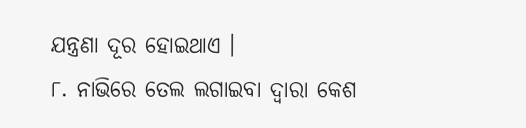ଯନ୍ତ୍ରଣା ଦୂର ହୋଇଥାଏ ।
୮. ନାଭିରେ ତେଲ ଲଗାଇବା ଦ୍ୱାରା କେଶ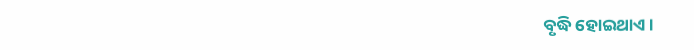ବୃଦ୍ଧି ହୋଇଥାଏ ।